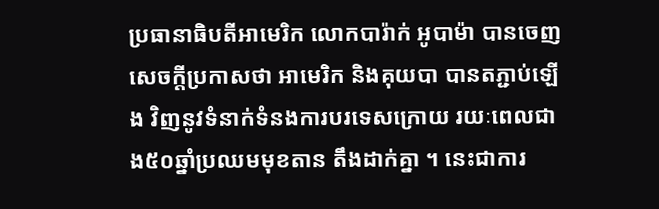ប្រធានាធិបតីអាមេរិក លោកបារ៉ាក់ អូបាម៉ា បានចេញសេចក្ដីប្រកាសថា អាមេរិក និងគុយបា បានតភ្ជាប់ឡើង វិញនូវទំនាក់ទំនងការបរទេសក្រោយ រយៈពេលជាង៥០ឆ្នាំប្រឈមមុខតាន តឹងដាក់គ្នា ។ នេះជាការ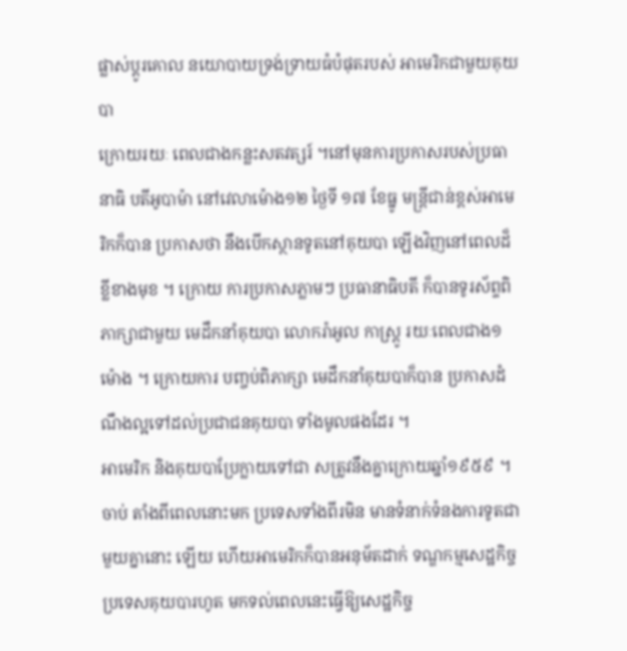ផ្លាស់ប្ដូរគោល នយោបាយទ្រង់ទ្រាយធំបំផុតរបស់ អាមេរិកជាមួយគុយបា
ក្រោយរយៈ ពេលជាងកន្លះសតវត្សរ៍ ។នៅមុនការប្រកាសរបស់ប្រធានាធិ បតីអូបាម៉ា នៅវេលាម៉ោង១២ ថ្ងៃទី ១៧ ខែធ្នូ មន្ដ្រីជាន់ខ្ពស់អាមេរិកក៏បាន ប្រកាសថា នឹងបើកស្ថានទូតនៅគុយបា ឡើងវិញនៅពេលដ៏ខ្លីខាងមុខ ។ ក្រោយ ការប្រកាសភ្លាមៗ ប្រធានាធិបតី ក៏បានទូរស័ព្ទពិភាក្សាជាមួយ មេដឹកនាំគុយបា លោករ៉ាអូល កាស្ដ្រូ រយៈពេលជាង១ម៉ោង ។ ក្រោយការ បញ្ចប់ពិភាក្សា មេដឹកនាំគុយបាក៏បាន ប្រកាសដំណឹងល្អទៅដល់ប្រជាជនគុយបា ទាំងមូលផងដែរ ។
អាមេរិក និងគុយបាប្រែក្លាយទៅជា សត្រូវនឹងគ្នាក្រោយឆ្នាំ១៩៥៩ ។ ចាប់ តាំងពីពេលនោះមក ប្រទេសទាំងពីរមិន មានទំនាក់ទំនងការទូតជាមួយគ្នានោះ ឡើយ ហើយអាមេរិកក៏បានអនុម័តដាក់ ទណ្ឌកម្មសេដ្ឋកិច្ចប្រទេសគុយបារហូត មកទល់ពេលនេះធ្វើឱ្យសេដ្ឋកិច្ច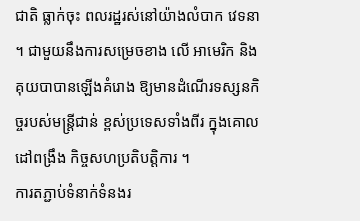ជាតិ ធ្លាក់ចុះ ពលរដ្ឋរស់នៅយ៉ាងលំបាក វេទនា ។ ជាមួយនឹងការសម្រេចខាង លើ អាមេរិក និងគុយបាបានឡើងគំរោង ឱ្យមានដំណើរទស្សនកិច្ចរបស់មន្ដ្រីជាន់ ខ្ពស់ប្រទេសទាំងពីរ ក្នុងគោលដៅពង្រឹង កិច្ចសហប្រតិបត្ដិការ ។
ការតភ្ជាប់ទំនាក់ទំនងរ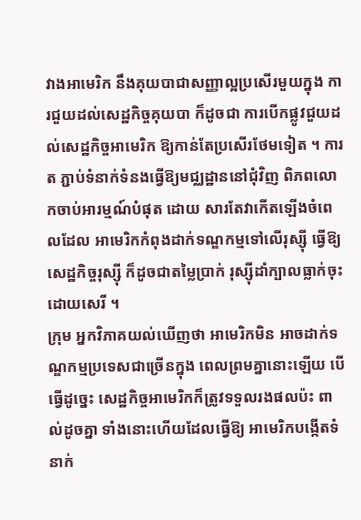វាងអាមេរិក នឹងគុយបាជាសញ្ញាល្អប្រសើរមួយក្នុង ការជួយដល់សេដ្ឋកិច្ចគុយបា ក៏ដូចជា ការបើកផ្លូវជួយដល់សេដ្ឋកិច្ចអាមេរិក ឱ្យកាន់តែប្រសើរថែមទៀត ។ ការត ភ្ជាប់ទំនាក់ទំនងធ្វើឱ្យមជ្ឈដ្ឋាននៅជុំវិញ ពិភពលោកចាប់អារម្មណ៍បំផុត ដោយ សារតែវាកើតឡើងចំពេលដែល អាមេរិកកំពុងដាក់ទណ្ឌកម្មទៅលើរុស្ស៊ី ធ្វើឱ្យសេដ្ឋកិច្ចរុស្ស៊ី ក៏ដូចជាតម្លៃប្រាក់ រុស្ស៊ីដាំក្បាលធ្លាក់ចុះដោយសេរី ។
ក្រុម អ្នកវិភាគយល់ឃើញថា អាមេរិកមិន អាចដាក់ទណ្ឌកម្មប្រទេសជាច្រើនក្នុង ពេលព្រមគ្នានោះឡើយ បើធ្វើដូច្នេះ សេដ្ឋកិច្ចអាមេរិកក៏ត្រូវទទួលរងផលប៉ះ ពាល់ដូចគ្នា ទាំងនោះហើយដែលធ្វើឱ្យ អាមេរិកបង្កើតទំនាក់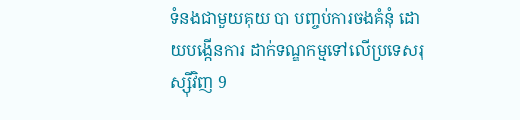ទំនងជាមួយគុយ បា បញ្ចប់ការចងគំនុំ ដោយបង្កើនការ ដាក់ទណ្ឌកម្មទៅលើប្រទេសរុស្ស៊ីវិញ 9